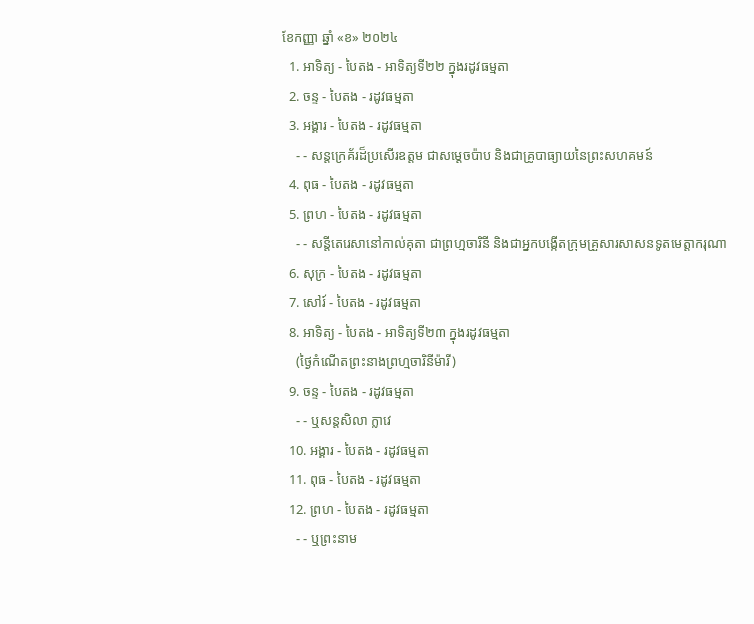ខែកញ្ញា ឆ្នាំ «ខ» ២០២៤
  1. អាទិត្យ - បៃតង - អាទិត្យទី២២ ក្នុងរដូវធម្មតា
  2. ចន្ទ - បៃតង - រដូវធម្មតា
  3. អង្គារ - បៃតង - រដូវធម្មតា
    - - សន្តក្រេគ័រដ៏ប្រសើរឧត្តម ជាសម្ដេចប៉ាប និងជាគ្រូបាធ្យាយនៃព្រះសហគមន៍
  4. ពុធ - បៃតង - រដូវធម្មតា
  5. ព្រហ - បៃតង - រដូវធម្មតា
    - - សន្តីតេរេសានៅកាល់គុតា ជាព្រហ្មចារិនី និងជាអ្នកបង្កើតក្រុមគ្រួសារសាសនទូតមេត្ដាករុណា
  6. សុក្រ - បៃតង - រដូវធម្មតា
  7. សៅរ៍ - បៃតង - រដូវធម្មតា
  8. អាទិត្យ - បៃតង - អាទិត្យទី២៣ ក្នុងរដូវធម្មតា
    (ថ្ងៃកំណើតព្រះនាងព្រហ្មចារិនីម៉ារី)
  9. ចន្ទ - បៃតង - រដូវធម្មតា
    - - ឬសន្តសិលា ក្លាវេ
  10. អង្គារ - បៃតង - រដូវធម្មតា
  11. ពុធ - បៃតង - រដូវធម្មតា
  12. ព្រហ - បៃតង - រដូវធម្មតា
    - - ឬព្រះនាម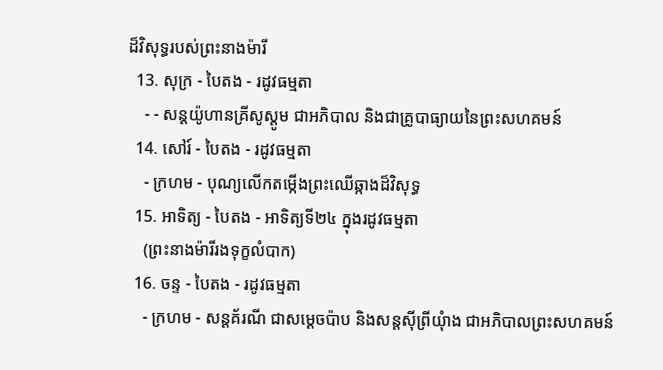ដ៏វិសុទ្ធរបស់ព្រះនាងម៉ារី
  13. សុក្រ - បៃតង - រដូវធម្មតា
    - - សន្តយ៉ូហានគ្រីសូស្តូម ជាអភិបាល និងជាគ្រូបាធ្យាយនៃព្រះសហគមន៍
  14. សៅរ៍ - បៃតង - រដូវធម្មតា
    - ក្រហម - បុណ្យលើកតម្កើងព្រះឈើឆ្កាងដ៏វិសុទ្ធ
  15. អាទិត្យ - បៃតង - អាទិត្យទី២៤ ក្នុងរដូវធម្មតា
    (ព្រះនាងម៉ារីរងទុក្ខលំបាក)
  16. ចន្ទ - បៃតង - រដូវធម្មតា
    - ក្រហម - សន្តគ័រណី ជាសម្ដេចប៉ាប និងសន្តស៊ីព្រីយុំាង ជាអភិបាលព្រះសហគមន៍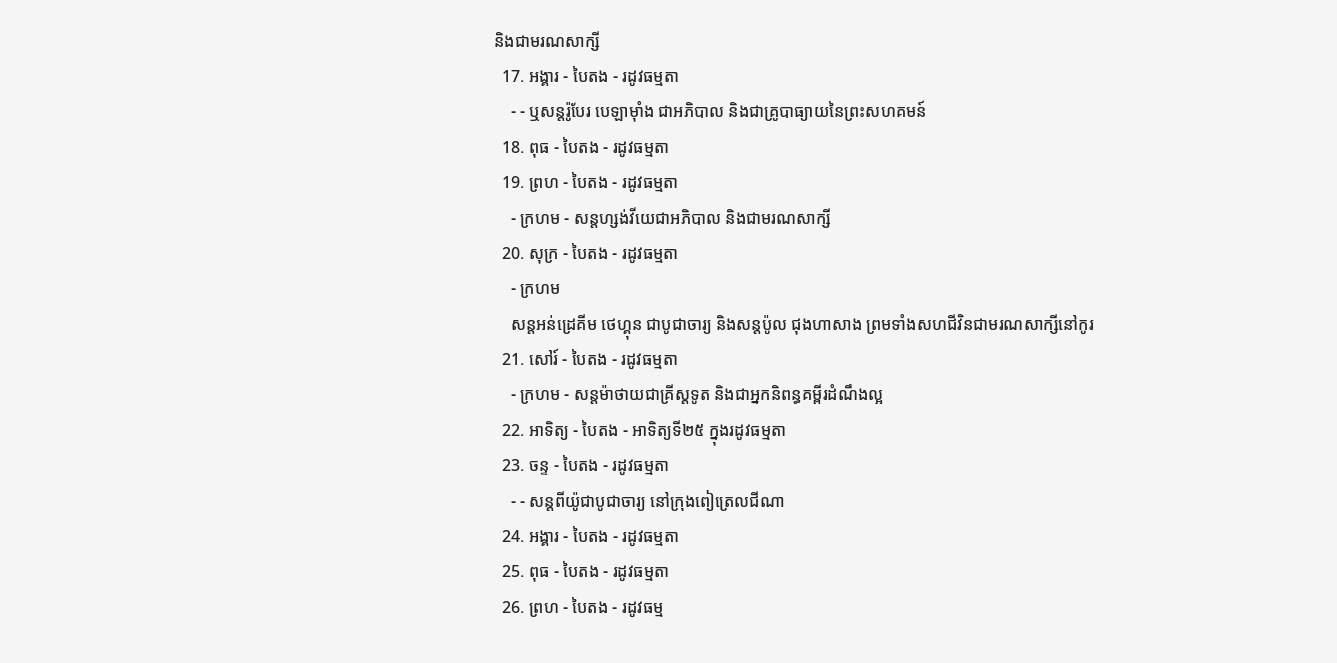និងជាមរណសាក្សី
  17. អង្គារ - បៃតង - រដូវធម្មតា
    - - ឬសន្តរ៉ូបែរ បេឡាម៉ាំង ជាអភិបាល និងជាគ្រូបាធ្យាយនៃព្រះសហគមន៍
  18. ពុធ - បៃតង - រដូវធម្មតា
  19. ព្រហ - បៃតង - រដូវធម្មតា
    - ក្រហម - សន្តហ្សង់វីយេជាអភិបាល និងជាមរណសាក្សី
  20. សុក្រ - បៃតង - រដូវធម្មតា
    - ក្រហម
    សន្តអន់ដ្រេគីម ថេហ្គុន ជាបូជាចារ្យ និងសន្តប៉ូល ជុងហាសាង ព្រមទាំងសហជីវិនជាមរណសាក្សីនៅកូរ
  21. សៅរ៍ - បៃតង - រដូវធម្មតា
    - ក្រហម - សន្តម៉ាថាយជាគ្រីស្តទូត និងជាអ្នកនិពន្ធគម្ពីរដំណឹងល្អ
  22. អាទិត្យ - បៃតង - អាទិត្យទី២៥ ក្នុងរដូវធម្មតា
  23. ចន្ទ - បៃតង - រដូវធម្មតា
    - - សន្តពីយ៉ូជាបូជាចារ្យ នៅក្រុងពៀត្រេលជីណា
  24. អង្គារ - បៃតង - រដូវធម្មតា
  25. ពុធ - បៃតង - រដូវធម្មតា
  26. ព្រហ - បៃតង - រដូវធម្ម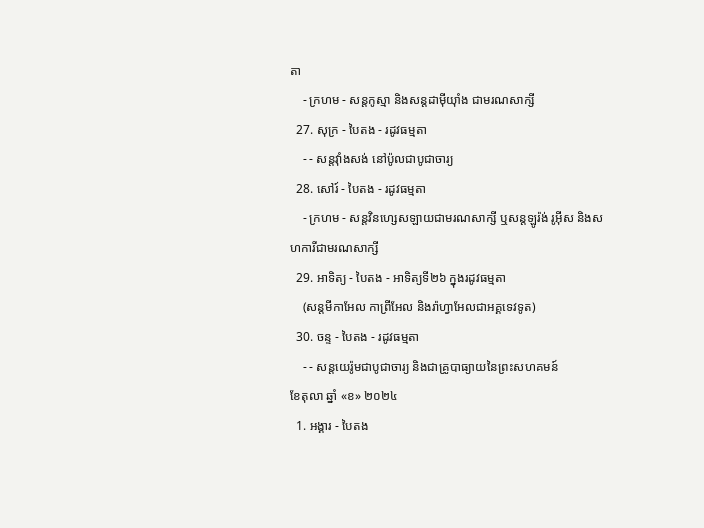តា
    - ក្រហម - សន្តកូស្មា និងសន្តដាម៉ីយុាំង ជាមរណសាក្សី
  27. សុក្រ - បៃតង - រដូវធម្មតា
    - - សន្តវុាំងសង់ នៅប៉ូលជាបូជាចារ្យ
  28. សៅរ៍ - បៃតង - រដូវធម្មតា
    - ក្រហម - សន្តវិនហ្សេសឡាយជាមរណសាក្សី ឬសន្តឡូរ៉ង់ រូអ៊ីស និងសហការីជាមរណសាក្សី
  29. អាទិត្យ - បៃតង - អាទិត្យទី២៦ ក្នុងរដូវធម្មតា
    (សន្តមីកាអែល កាព្រីអែល និងរ៉ាហ្វាអែលជាអគ្គទេវទូត)
  30. ចន្ទ - បៃតង - រដូវធម្មតា
    - - សន្ដយេរ៉ូមជាបូជាចារ្យ និងជាគ្រូបាធ្យាយនៃព្រះសហគមន៍
ខែតុលា ឆ្នាំ «ខ» ២០២៤
  1. អង្គារ - បៃតង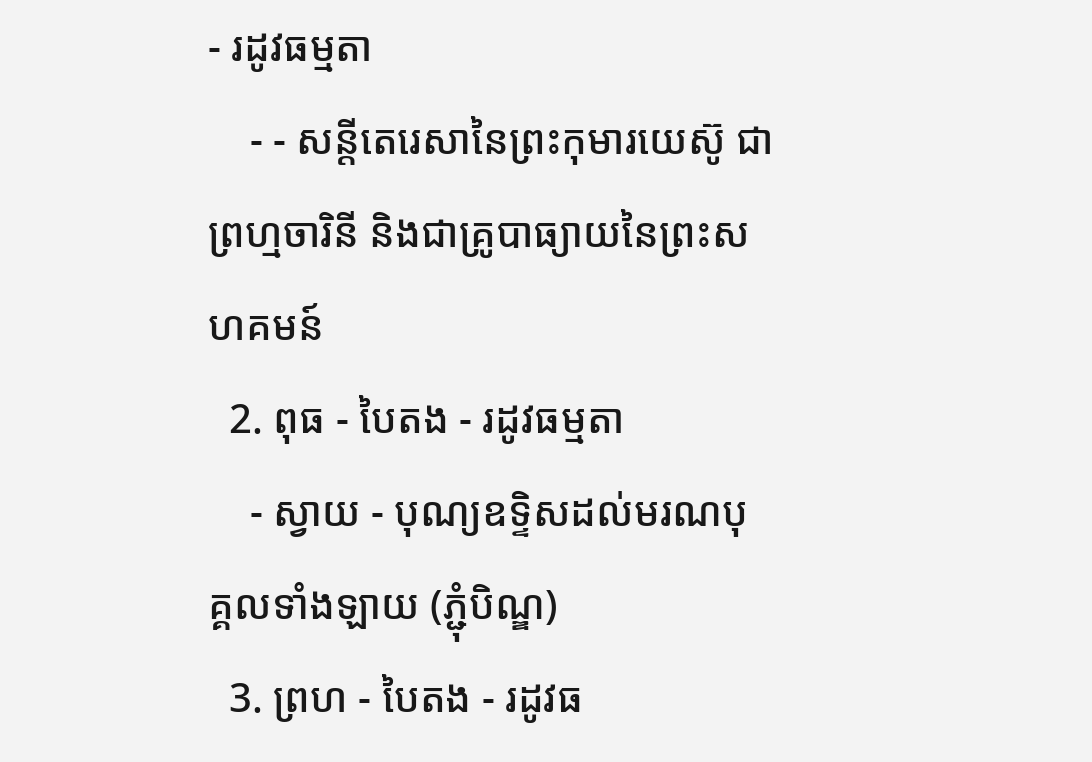- រដូវធម្មតា
    - - សន្តីតេរេសានៃព្រះកុមារយេស៊ូ ជាព្រហ្មចារិនី និងជាគ្រូបាធ្យាយនៃព្រះសហគមន៍
  2. ពុធ - បៃតង - រដូវធម្មតា
    - ស្វាយ - បុណ្យឧទ្ទិសដល់មរណបុគ្គលទាំងឡាយ (ភ្ជុំបិណ្ឌ)
  3. ព្រហ - បៃតង - រដូវធ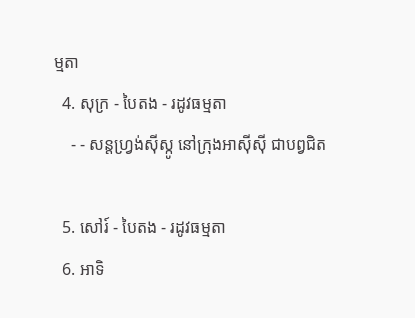ម្មតា
  4. សុក្រ - បៃតង - រដូវធម្មតា
    - - សន្តហ្វ្រង់ស៊ីស្កូ នៅក្រុងអាស៊ីស៊ី ជាបព្វជិត

  5. សៅរ៍ - បៃតង - រដូវធម្មតា
  6. អាទិ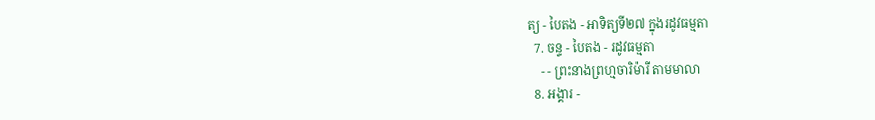ត្យ - បៃតង - អាទិត្យទី២៧ ក្នុងរដូវធម្មតា
  7. ចន្ទ - បៃតង - រដូវធម្មតា
    - - ព្រះនាងព្រហ្មចារិម៉ារី តាមមាលា
  8. អង្គារ -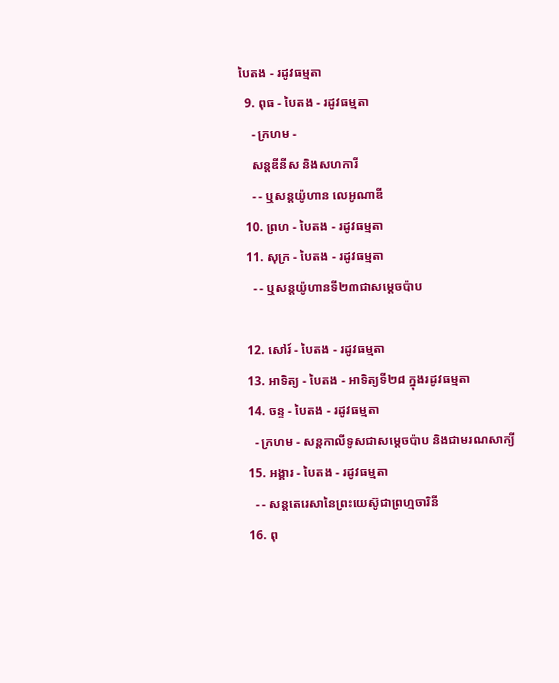បៃតង - រដូវធម្មតា
  9. ពុធ - បៃតង - រដូវធម្មតា
    - ក្រហម -
    សន្តឌីនីស និងសហការី
    - - ឬសន្តយ៉ូហាន លេអូណាឌី
  10. ព្រហ - បៃតង - រដូវធម្មតា
  11. សុក្រ - បៃតង - រដូវធម្មតា
    - - ឬសន្តយ៉ូហានទី២៣ជាសម្តេចប៉ាប

  12. សៅរ៍ - បៃតង - រដូវធម្មតា
  13. អាទិត្យ - បៃតង - អាទិត្យទី២៨ ក្នុងរដូវធម្មតា
  14. ចន្ទ - បៃតង - រដូវធម្មតា
    - ក្រហម - សន្ដកាលីទូសជាសម្ដេចប៉ាប និងជាមរណសាក្យី
  15. អង្គារ - បៃតង - រដូវធម្មតា
    - - សន្តតេរេសានៃព្រះយេស៊ូជាព្រហ្មចារិនី
  16. ពុ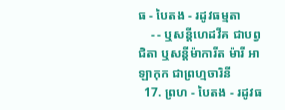ធ - បៃតង - រដូវធម្មតា
    - - ឬសន្ដីហេដវីគ ជាបព្វជិតា ឬសន្ដីម៉ាការីត ម៉ារី អាឡាកុក ជាព្រហ្មចារិនី
  17. ព្រហ - បៃតង - រដូវធ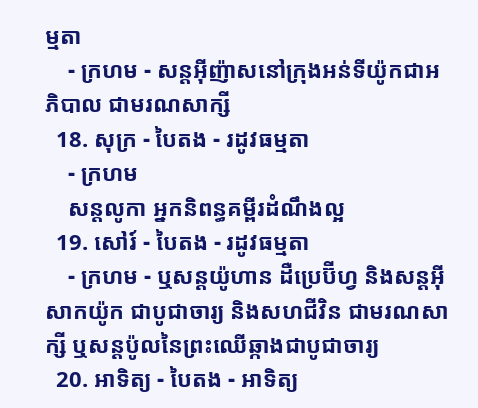ម្មតា
    - ក្រហម - សន្តអ៊ីញ៉ាសនៅក្រុងអន់ទីយ៉ូកជាអភិបាល ជាមរណសាក្សី
  18. សុក្រ - បៃតង - រដូវធម្មតា
    - ក្រហម
    សន្តលូកា អ្នកនិពន្ធគម្ពីរដំណឹងល្អ
  19. សៅរ៍ - បៃតង - រដូវធម្មតា
    - ក្រហម - ឬសន្ដយ៉ូហាន ដឺប្រេប៊ីហ្វ និងសន្ដអ៊ីសាកយ៉ូក ជាបូជាចារ្យ និងសហជីវិន ជាមរណសាក្សី ឬសន្ដប៉ូលនៃព្រះឈើឆ្កាងជាបូជាចារ្យ
  20. អាទិត្យ - បៃតង - អាទិត្យ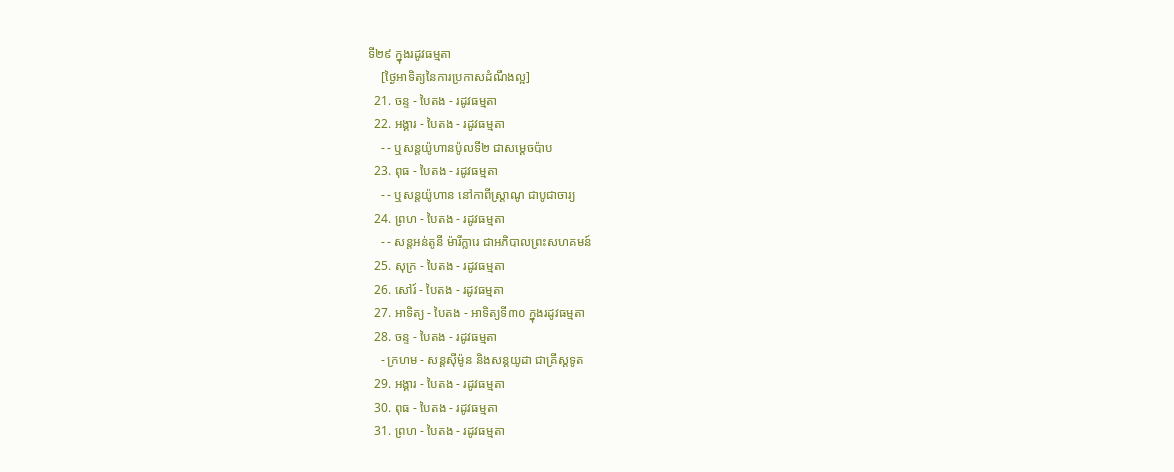ទី២៩ ក្នុងរដូវធម្មតា
    [ថ្ងៃអាទិត្យនៃការប្រកាសដំណឹងល្អ]
  21. ចន្ទ - បៃតង - រដូវធម្មតា
  22. អង្គារ - បៃតង - រដូវធម្មតា
    - - ឬសន្តយ៉ូហានប៉ូលទី២ ជាសម្ដេចប៉ាប
  23. ពុធ - បៃតង - រដូវធម្មតា
    - - ឬសន្ដយ៉ូហាន នៅកាពីស្រ្ដាណូ ជាបូជាចារ្យ
  24. ព្រហ - បៃតង - រដូវធម្មតា
    - - សន្តអន់តូនី ម៉ារីក្លារេ ជាអភិបាលព្រះសហគមន៍
  25. សុក្រ - បៃតង - រដូវធម្មតា
  26. សៅរ៍ - បៃតង - រដូវធម្មតា
  27. អាទិត្យ - បៃតង - អាទិត្យទី៣០ ក្នុងរដូវធម្មតា
  28. ចន្ទ - បៃតង - រដូវធម្មតា
    - ក្រហម - សន្ដស៊ីម៉ូន និងសន្ដយូដា ជាគ្រីស្ដទូត
  29. អង្គារ - បៃតង - រដូវធម្មតា
  30. ពុធ - បៃតង - រដូវធម្មតា
  31. ព្រហ - បៃតង - រដូវធម្មតា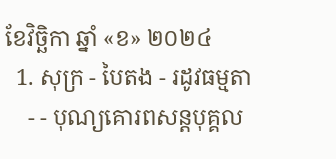ខែវិច្ឆិកា ឆ្នាំ «ខ» ២០២៤
  1. សុក្រ - បៃតង - រដូវធម្មតា
    - - បុណ្យគោរពសន្ដបុគ្គល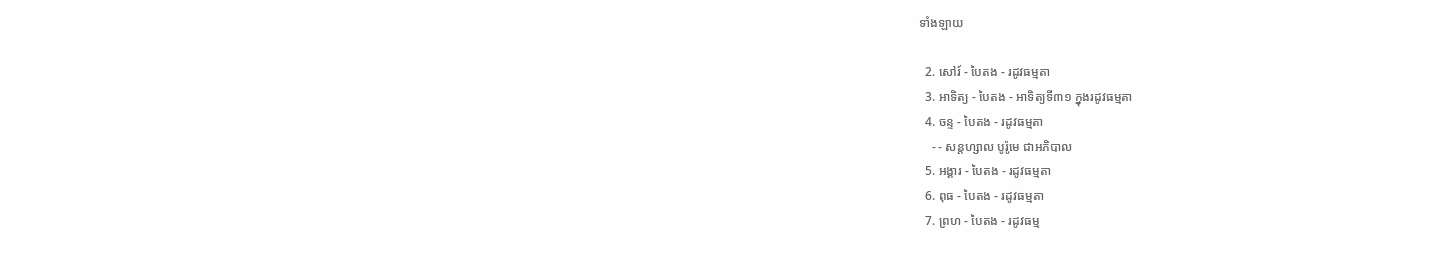ទាំងឡាយ

  2. សៅរ៍ - បៃតង - រដូវធម្មតា
  3. អាទិត្យ - បៃតង - អាទិត្យទី៣១ ក្នុងរដូវធម្មតា
  4. ចន្ទ - បៃតង - រដូវធម្មតា
    - - សន្ដហ្សាល បូរ៉ូមេ ជាអភិបាល
  5. អង្គារ - បៃតង - រដូវធម្មតា
  6. ពុធ - បៃតង - រដូវធម្មតា
  7. ព្រហ - បៃតង - រដូវធម្ម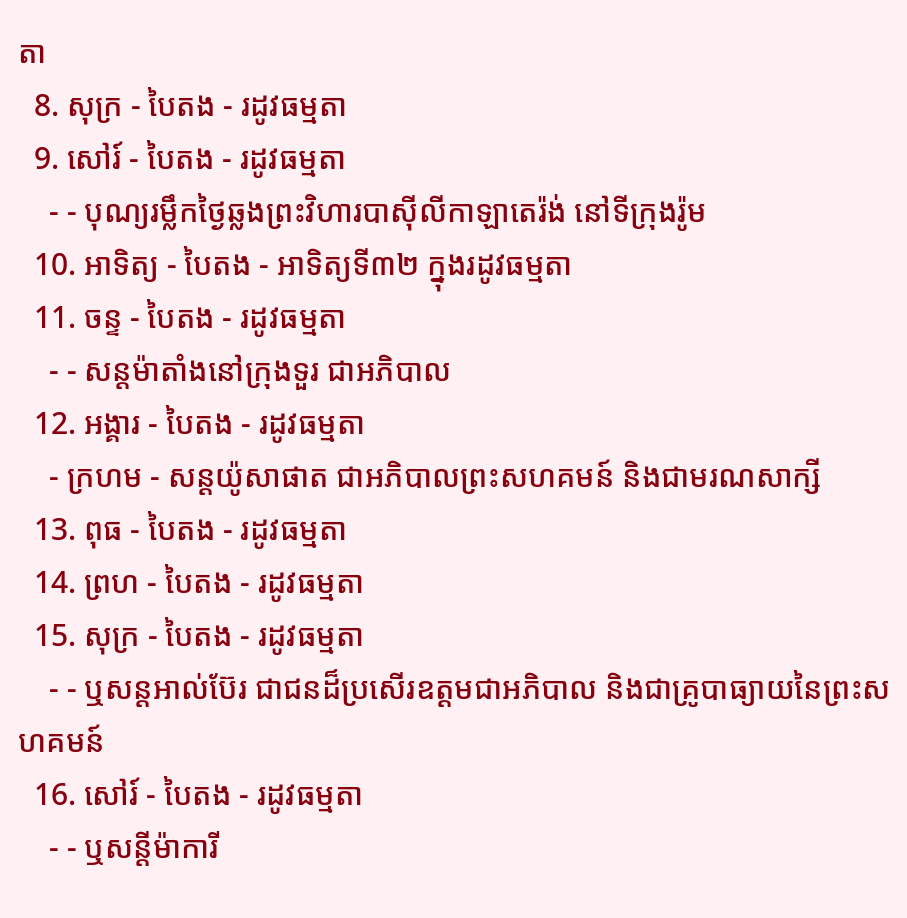តា
  8. សុក្រ - បៃតង - រដូវធម្មតា
  9. សៅរ៍ - បៃតង - រដូវធម្មតា
    - - បុណ្យរម្លឹកថ្ងៃឆ្លងព្រះវិហារបាស៊ីលីកាឡាតេរ៉ង់ នៅទីក្រុងរ៉ូម
  10. អាទិត្យ - បៃតង - អាទិត្យទី៣២ ក្នុងរដូវធម្មតា
  11. ចន្ទ - បៃតង - រដូវធម្មតា
    - - សន្ដម៉ាតាំងនៅក្រុងទួរ ជាអភិបាល
  12. អង្គារ - បៃតង - រដូវធម្មតា
    - ក្រហម - សន្ដយ៉ូសាផាត ជាអភិបាលព្រះសហគមន៍ និងជាមរណសាក្សី
  13. ពុធ - បៃតង - រដូវធម្មតា
  14. ព្រហ - បៃតង - រដូវធម្មតា
  15. សុក្រ - បៃតង - រដូវធម្មតា
    - - ឬសន្ដអាល់ប៊ែរ ជាជនដ៏ប្រសើរឧត្ដមជាអភិបាល និងជាគ្រូបាធ្យាយនៃព្រះសហគមន៍
  16. សៅរ៍ - បៃតង - រដូវធម្មតា
    - - ឬសន្ដីម៉ាការី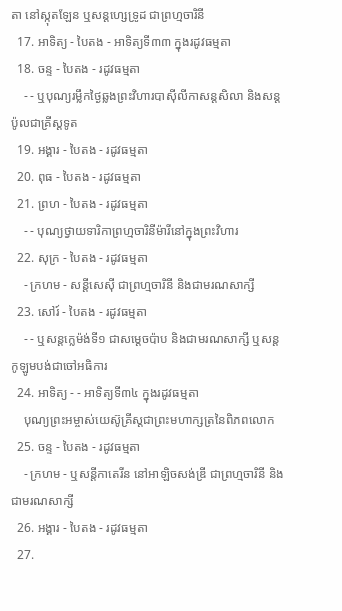តា នៅស្កុតឡែន ឬសន្ដហ្សេទ្រូដ ជាព្រហ្មចារិនី
  17. អាទិត្យ - បៃតង - អាទិត្យទី៣៣ ក្នុងរដូវធម្មតា
  18. ចន្ទ - បៃតង - រដូវធម្មតា
    - - ឬបុណ្យរម្លឹកថ្ងៃឆ្លងព្រះវិហារបាស៊ីលីកាសន្ដសិលា និងសន្ដប៉ូលជាគ្រីស្ដទូត
  19. អង្គារ - បៃតង - រដូវធម្មតា
  20. ពុធ - បៃតង - រដូវធម្មតា
  21. ព្រហ - បៃតង - រដូវធម្មតា
    - - បុណ្យថ្វាយទារិកាព្រហ្មចារិនីម៉ារីនៅក្នុងព្រះវិហារ
  22. សុក្រ - បៃតង - រដូវធម្មតា
    - ក្រហម - សន្ដីសេស៊ី ជាព្រហ្មចារិនី និងជាមរណសាក្សី
  23. សៅរ៍ - បៃតង - រដូវធម្មតា
    - - ឬសន្ដក្លេម៉ង់ទី១ ជាសម្ដេចប៉ាប និងជាមរណសាក្សី ឬសន្ដកូឡូមបង់ជាចៅអធិការ
  24. អាទិត្យ - - អាទិត្យទី៣៤ ក្នុងរដូវធម្មតា
    បុណ្យព្រះអម្ចាស់យេស៊ូគ្រីស្ដជាព្រះមហាក្សត្រនៃពិភពលោក
  25. ចន្ទ - បៃតង - រដូវធម្មតា
    - ក្រហម - ឬសន្ដីកាតេរីន នៅអាឡិចសង់ឌ្រី ជាព្រហ្មចារិនី និងជាមរណសាក្សី
  26. អង្គារ - បៃតង - រដូវធម្មតា
  27.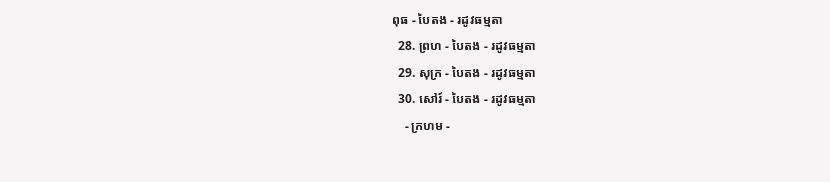ពុធ - បៃតង - រដូវធម្មតា
  28. ព្រហ - បៃតង - រដូវធម្មតា
  29. សុក្រ - បៃតង - រដូវធម្មតា
  30. សៅរ៍ - បៃតង - រដូវធម្មតា
    - ក្រហម -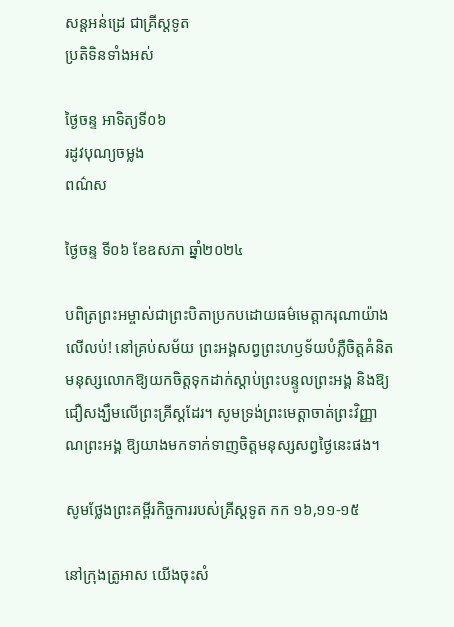សន្ដអន់ដ្រេ ជាគ្រីស្ដទូត
ប្រតិទិនទាំងអស់

ថ្ងៃចន្ទ អាទិត្យទី០៦
រដូវបុណ្យចម្លង
ពណ៌ស

ថ្ងៃចន្ទ ទី០៦ ខែឧសភា ឆ្នាំ២០២៤

បពិត្រព្រះអម្ចាស់ជាព្រះបិតាប្រកបដោយធម៌មេត្តាករុណាយ៉ាងលើលប់! នៅគ្រប់សម័យ ព្រះអង្គសព្វព្រះហឫទ័យបំភ្លឺចិត្តគំនិតមនុស្សលោកឱ្យយកចិត្តទុកដាក់ស្តាប់ព្រះបន្ទូលព្រះអង្គ និងឱ្យជឿសង្ឃឹមលើព្រះគ្រីស្តដែរ។ សូមទ្រង់ព្រះមេត្តាចាត់ព្រះវិញ្ញាណព្រះអង្គ ឱ្យយាងមកទាក់ទាញចិត្តមនុស្សសព្វថ្ងៃនេះផង។

សូមថ្លែងព្រះគម្ពីរកិច្ចការរបស់គ្រីស្តទូត កក ១៦,១១-១៥

នៅក្រុងត្រូអាស យើងចុះសំ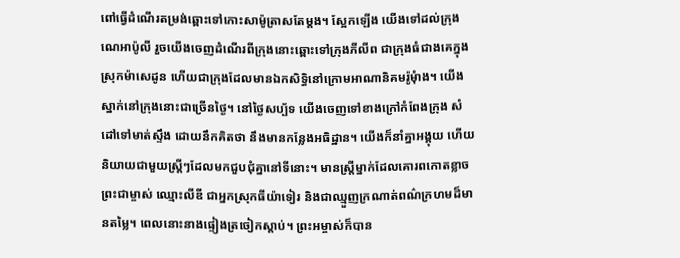ពៅធ្វើដំណើរតម្រង់ឆ្ពោះទៅកោះសាម៉ូត្រាសតែម្តង។ ស្អែកឡើង យើងទៅដល់ក្រុងណេអាប៉ូលី រួចយើងចេញដំណើរពីក្រុងនោះឆ្ពោះទៅក្រុងភីលីព ជាក្រុងធំជាងគេក្នុងស្រុកម៉ាសេដូន ហើយជាក្រុងដែលមានឯកសិទ្ធិនៅក្រោមអាណានិគមរ៉ូមុំាង។ យើងស្នាក់នៅក្រុងនោះជាច្រើនថ្ងៃ។ នៅថ្ងៃសប្ប័ទ យើងចេញទៅខាងក្រៅកំពែងក្រុង សំដៅទៅមាត់ស្ទឹង ដោយនឹកគិតថា នឹងមានកន្លែងអធិដ្ឋាន។ យើងក៏នាំគ្នាអង្គុយ ហើយនិយាយជាមួយស្ត្រីៗដែលមកជួបជុំគ្នានៅទីនោះ។ មានស្ត្រីម្នាក់ដែលគោរពកោតខ្លាចព្រះជាម្ចាស់ ឈ្មោះលីឌី ជាអ្នកស្រុកធីយ៉ាទៀរ និងជាឈ្មួញក្រណាត់ពណ៌ក្រហមដ៏មានតម្លៃ។ ពេលនោះនាងផ្ទៀងត្រចៀកស្តាប់។ ព្រះអម្ចាស់ក៏បាន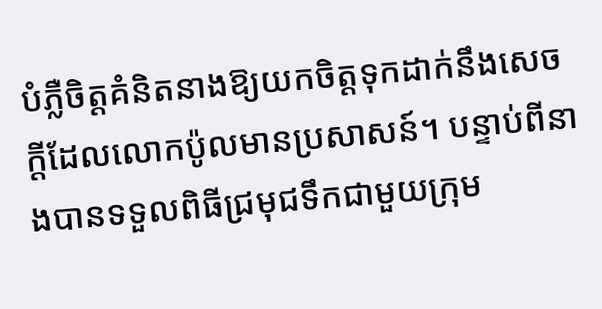បំភ្លឺចិត្តគំនិតនាងឱ្យយកចិត្តទុកដាក់នឹងសេចក្តីដែលលោកប៉ូលមានប្រសាសន៍។ បន្ទាប់ពីនាងបានទទួលពិធីជ្រមុជទឹកជាមួយក្រុម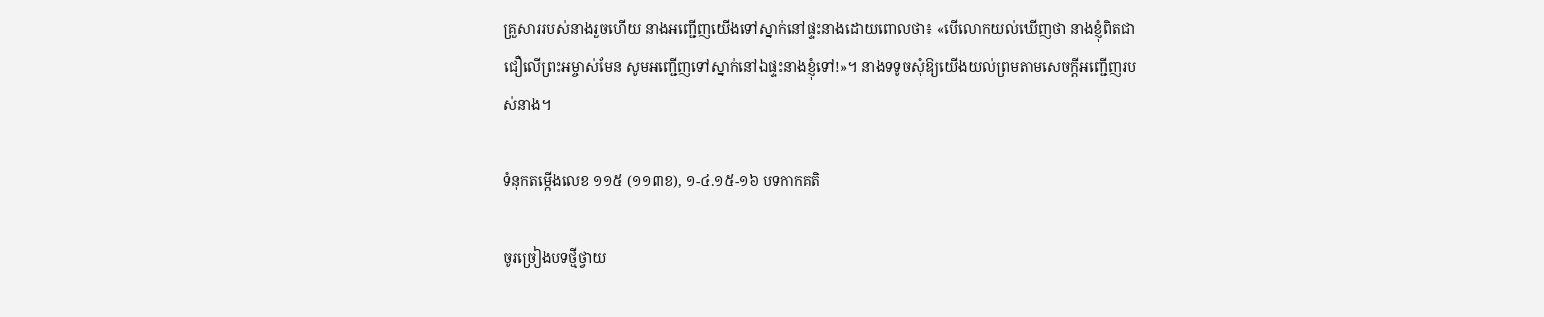គ្រួសាររបស់នាងរួចហើយ នាងអញ្ជើញយើងទៅស្នាក់នៅផ្ទះនាងដោយពោលថា៖ «បើលោកយល់ឃើញថា នាងខ្ញុំពិតជាជឿលើព្រះអម្ចាស់មែន សូមអញ្ជើញទៅស្នាក់នៅឯផ្ទះនាងខ្ញុំទៅ!»។ នាងទទូចសុំឱ្យយើងយល់ព្រមតាមសេចក្តីអញ្ជើញរបស់នាង។

ទំនុកតម្កើងលេខ ១១៥ (១១៣ខ), ១-៤.១៥-១៦ បទកាកគតិ

ចូរច្រៀងបទថ្មីថ្វាយ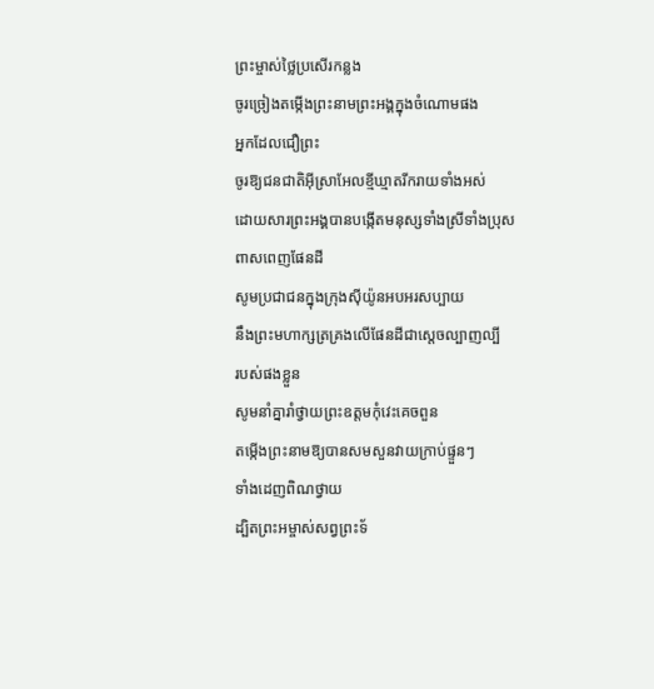ព្រះម្ចាស់ថ្លៃប្រសើរកន្លង
ចូរច្រៀងតម្កើងព្រះនាមព្រះអង្គក្នុងចំណោមផង
អ្នកដែលជឿព្រះ
ចូរឱ្យជនជាតិអ៊ីស្រាអែលខ្មីឃ្មាតរីករាយទាំងអស់
ដោយសារព្រះអង្គបានបង្កើតមនុស្សទាំងស្រីទាំងប្រុស
ពាសពេញផែនដី
សូមប្រជាជនក្នុងក្រុងស៊ីយ៉ូនអបអរសប្បាយ
នឹងព្រះមហាក្សត្រគ្រងលើផែនដីជាស្តេចល្បាញល្បី
របស់ផងខ្លួន
សូមនាំគ្នារាំថ្វាយព្រះឧត្តមកុំវេះគេចពួន
តម្កើងព្រះនាមឱ្យបានសមសួនវាយក្រាប់ផ្ទួនៗ
ទាំងដេញពិណថ្វាយ
ដ្បិតព្រះអម្ចាស់សព្វព្រះទ័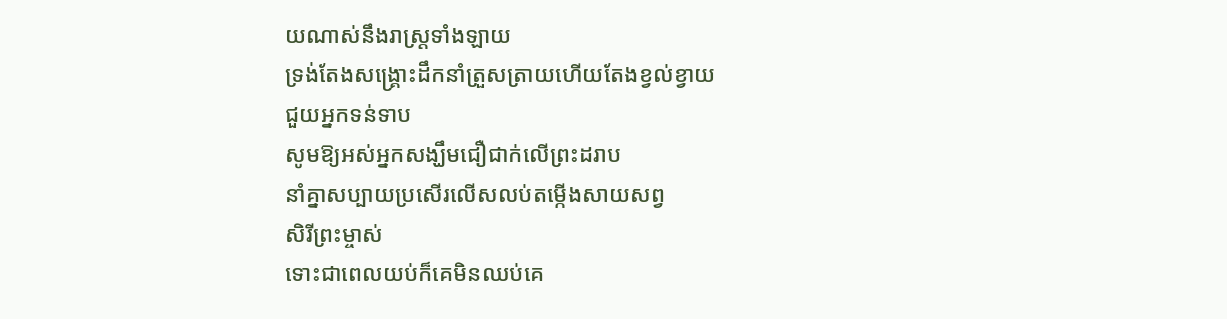យណាស់នឹងរាស្រ្តទាំងឡាយ
ទ្រង់តែងសង្គ្រោះដឹកនាំត្រួសត្រាយហើយតែងខ្វល់ខ្វាយ
ជួយអ្នកទន់ទាប
សូមឱ្យអស់អ្នកសង្ឃឹមជឿជាក់លើព្រះដរាប
នាំគ្នាសប្បាយប្រសើរលើសលប់តម្កើងសាយសព្វ
សិរីព្រះម្ចាស់
ទោះជាពេលយប់ក៏គេមិនឈប់គេ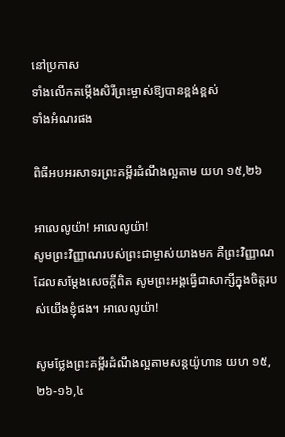នៅប្រកាស
ទាំងលើកតម្កើងសិរីព្រះម្ចាស់ឱ្យបានខ្ពង់ខ្ពស់
ទាំងអំណរផង

ពិធីអបអរសាទរព្រះគម្ពីរដំណឹងល្អតាម យហ ១៥,២៦

អាលេលូយ៉ា! អាលេលូយ៉ា!
សូមព្រះវិញ្ញាណរបស់ព្រះជាម្ចាស់យាងមក គឺព្រះវិញ្ញាណដែលសម្តែងសេចក្តីពិត សូមព្រះអង្គធ្វើជាសាក្សីក្នុងចិត្តរបស់យើងខ្ញុំផង។ អាលេលូយ៉ា!

សូមថ្លែងព្រះគម្ពីរដំណឹងល្អតាមសន្តយ៉ូហាន យហ ១៥,២៦-១៦,៤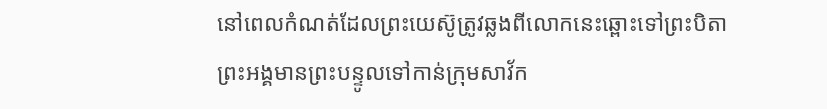នៅពេលកំណត់ដែលព្រះយេស៊ូត្រូវឆ្លងពីលោកនេះឆ្ពោះទៅព្រះបិតា ព្រះអង្គមានព្រះបន្ទូលទៅកាន់ក្រុមសាវ័ក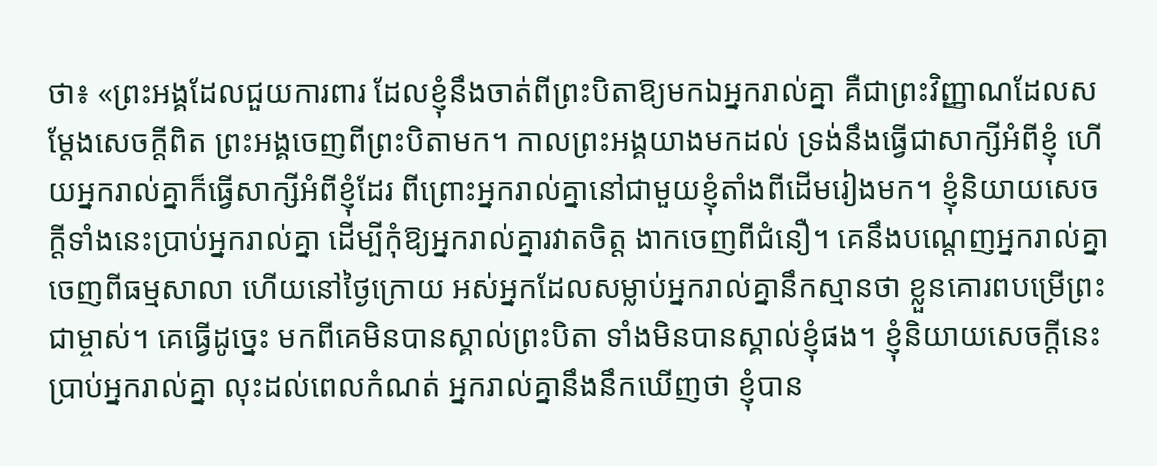ថា៖ «ព្រះអង្គដែលជួយការពារ ដែលខ្ញុំនឹងចាត់ពីព្រះបិតាឱ្យមកឯអ្នករាល់គ្នា គឺជាព្រះវិញ្ញាណដែលសម្តែងសេចក្តីពិត ព្រះអង្គចេញពីព្រះបិតាមក។ កាលព្រះអង្គយាងមកដល់ ទ្រង់នឹងធ្វើជាសាក្សីអំពីខ្ញុំ ហើយអ្នករាល់គ្នាក៏ធ្វើសាក្សីអំពីខ្ញុំដែរ ពីព្រោះអ្នករាល់គ្នានៅជាមួយខ្ញុំតាំងពីដើមរៀងមក។ ខ្ញុំនិយាយសេចក្តីទាំងនេះប្រាប់អ្នករាល់គ្នា ដើម្បីកុំឱ្យអ្នករាល់គ្នារវាតចិត្ត ងាកចេញពីជំនឿ។ គេនឹងបណ្តេញអ្នករាល់គ្នាចេញពីធម្មសាលា ហើយនៅថ្ងៃក្រោយ អស់អ្នកដែលសម្លាប់អ្នករាល់គ្នានឹកស្មានថា ខ្លួនគោរពបម្រើព្រះជាម្ចាស់។ គេធ្វើដូច្នេះ មកពីគេមិនបានស្គាល់ព្រះបិតា ទាំងមិនបានស្គាល់ខ្ញុំផង។ ខ្ញុំនិយាយសេចក្តីនេះប្រាប់អ្នករាល់គ្នា លុះដល់ពេលកំណត់ អ្នករាល់គ្នានឹងនឹកឃើញថា ខ្ញុំបាន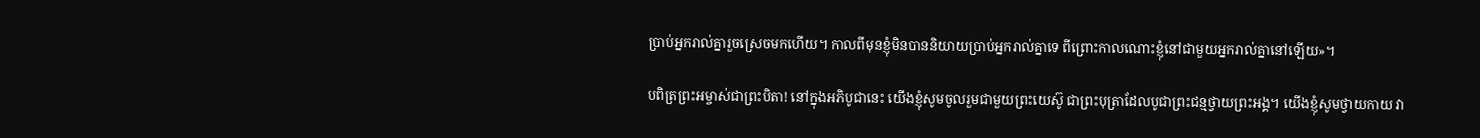ប្រាប់អ្នករាល់គ្នារួចស្រេចមកហើយ។ កាលពីមុនខ្ញុំមិនបាននិយាយប្រាប់អ្នករាល់គ្នាទេ ពីព្រោះកាលណោះខ្ញុំនៅជាមួយអ្នករាល់គ្នានៅឡើយ»។

បពិត្រព្រះអម្ចាស់ជាព្រះបិតា! នៅក្នុងអភិបូជានេះ យើងខ្ញុំសូមចូលរួមជាមួយព្រះយេស៊ូ ជាព្រះបុត្រាដែលបូជាព្រះជន្មថ្វាយព្រះអង្គ។ យើងខ្ញុំសូមថ្វាយកាយ វា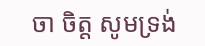ចា ចិត្ត សូមទ្រង់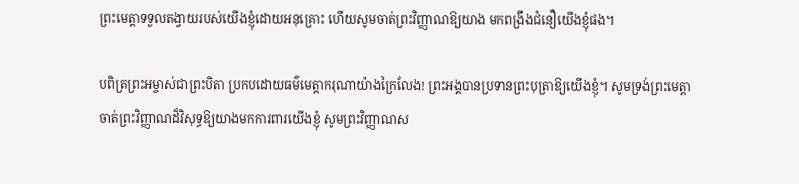ព្រះមេត្តាទទួលតង្វាយរបស់យើងខ្ញុំដោយអនុគ្រោះ ហើយសូមចាត់ព្រះវិញ្ញាណឱ្យយាង មកពង្រឹងជំនឿយើងខ្ញុំផង។

បពិត្រព្រះអម្ចាស់ជាព្រះបិតា ប្រកបដោយធម៌មេត្តាករុណាយ៉ាងក្រៃលែង! ព្រះអង្គបានប្រទានព្រះបុត្រាឱ្យយើងខ្ញុំ។ សូមទ្រង់ព្រះមេត្តាចាត់ព្រះវិញ្ញាណដ៏វិសុទ្ធឱ្យយាងមកការពារយើងខ្ញុំ សូមព្រះវិញ្ញាណស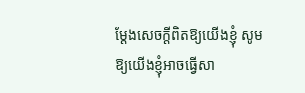ម្តែងសេចក្តីពិតឱ្យយើងខ្ញុំ សូមឱ្យយើងខ្ញុំអាចធ្វើសា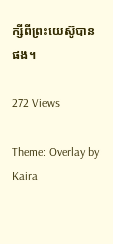ក្សីពីព្រះយេស៊ូបានផង។

272 Views

Theme: Overlay by Kaira